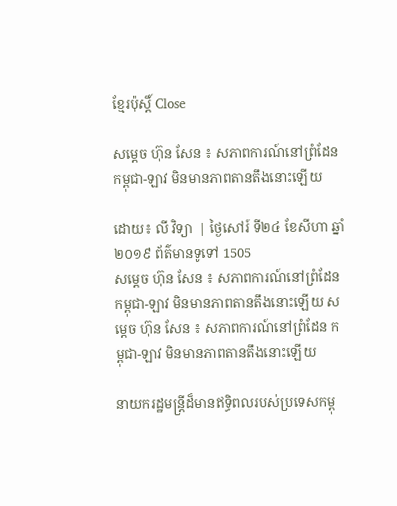ខ្មែរប៉ុស្ដិ៍ Close

សម្ដេច ហ៊ុន សែន ៖ សភាពការណ៍នៅព្រំដែន កម្ពុជា-ឡាវ មិនមានភាពតានតឹងនោះឡើយ

ដោយ៖ លី វិទ្យា  | ថ្ងៃសៅរ៍ ទី២៤ ខែសីហា ឆ្នាំ២០១៩ ព័ត៌មានទូទៅ 1505
សម្ដេច ហ៊ុន សែន ៖ សភាពការណ៍នៅព្រំដែន កម្ពុជា-ឡាវ មិនមានភាពតានតឹងនោះឡើយ សម្ដេច ហ៊ុន សែន ៖ សភាពការណ៍នៅព្រំដែន កម្ពុជា-ឡាវ មិនមានភាពតានតឹងនោះឡើយ

នាយករដ្ឋមន្ដ្រីដ៏មានឥទ្ធិពលរបស់ប្រទេសកម្ពុ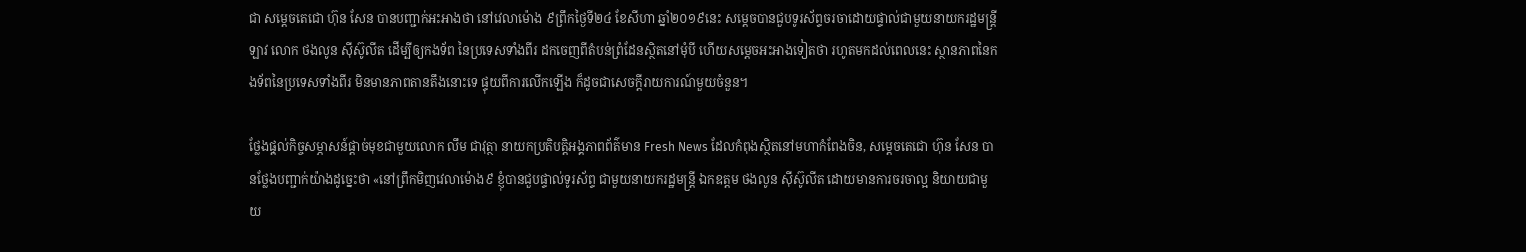ជា សម្ដេចតេជោ ហ៊ុន សែន បានបញ្ជាក់អះអាងថា នៅវេលាម៉ោង ៩ព្រឹកថ្ងៃទី២៤ ខែសីហា ឆ្នាំ២០១៩នេះ សម្ដេចបានជួបទូរស័ព្ទចរចាដោយផ្ទាល់ជាមួយនាយករដ្ឋមន្ដ្រីឡាវ លោក ថងលូន ស៊ីស៊ូលីត ដើម្បីឲ្យកងទ័ព នៃប្រទេសទាំងពីរ ដកចេញពីតំបន់ព្រំដែនស្ថិតនៅមុំបី ហើយសម្ដេចអះអាងទៀតថា រហូតមកដល់ពេលនេះ ស្ថានភាពនៃកងទ័ពនៃប្រទេសទាំងពីរ មិនមានភាពតានតឹងនោះទេ ផ្ទុយពីការលើកឡើង ក៏ដូចជាសេចក្ដីរាយការណ៍មួយចំនួន។

ថ្លែងផុ្តល់កិច្ចសម្ភាសន៍ផ្តាច់មុខជាមួយលោក លឹម ជាវុត្ថា នាយកប្រតិបត្តិអង្គភាពព័ត៌មាន Fresh News ដែលកំពុងស្ថិតនៅមហាកំពែងចិន, សម្តេចតេជោ ហ៊ុន សែន បានថ្លែងបញ្ជាក់យ៉ាងដូច្នេះថា «នៅព្រឹកមិញវេលាម៉ោង៩ ខ្ញុំបានជួបផ្ទាល់ទូរស័ព្ទ ជាមួយនាយករដ្ឋមន្រ្តី ឯកឧត្តម ថងលូន ស៊ីស៊ូលីត ដោយមានការចរចាល្អ និយាយជាមួយ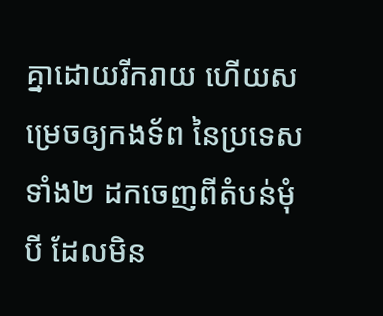គ្នាដោយរីករាយ ហើយសម្រេចឲ្យកងទ័ព នៃប្រទេសទាំង២ ដកចេញពីតំបន់មុំបី ដែលមិន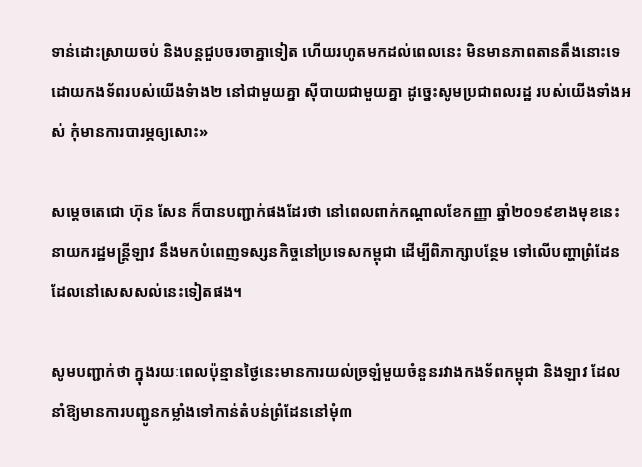ទាន់ដោះស្រាយចប់ និងបន្តជួបចរចាគ្នាទៀត ហើយរហូតមកដល់ពេលនេះ មិនមានភាពតានតឹងនោះទេ ដោយកងទ័ពរបស់យើងទំាង២ នៅជាមួយគ្នា ស៊ីបាយជាមួយគ្នា ដូច្នេះសូមប្រជាពលរដ្ឋ របស់យើងទាំងអស់ កុំមានការបារម្ភឲ្យសោះ»

សម្ដេចតេជោ ហ៊ុន សែន ក៏បានបញ្ជាក់ផងដែរថា នៅពេលពាក់កណ្ដាលខែកញ្ញា ឆ្នាំ២០១៩ខាងមុខនេះ នាយករដ្ឋមន្ដ្រីឡាវ នឹងមកបំពេញទស្សនកិច្ចនៅប្រទេសកម្ពុជា ដើម្បីពិភាក្សាបន្ថែម ទៅលើបញ្ហាព្រំដែនដែលនៅសេសសល់នេះទៀតផង។

សូមបញ្ជាក់ថា ក្នុងរយៈពេលប៉ុន្មានថ្ងៃនេះមានការយល់ច្រឡំមួយចំនួនរវាងកងទ័ពកម្ពុជា និងឡាវ ដែលនាំឱ្យមានការបញ្ជូនកម្លាំងទៅកាន់តំបន់ព្រំដែននៅមុំ៣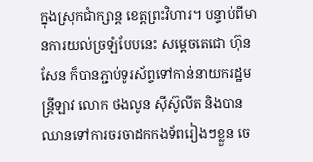ក្នុងស្រុកជាំក្សាន្ត ខេត្តព្រះវិហារ។ បន្ទាប់ពីមានការយល់ច្រឡំបែបនេះ សម្តេចតេជោ ហ៊ុន សែន ក៏បានភ្ជាប់ទូរស័ព្ទទៅកាន់នាយករដ្ឋមន្ត្រីឡាវ លោក ថងលូន ស៊ីស៊ូលីត និងបានឈានទៅការចរចាដកកងទ័ពរៀងៗខ្លួន ចេ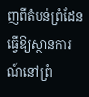ញពីតំបន់ព្រំដែន ធ្វើឱ្យស្ថានការណ៍នៅព្រំ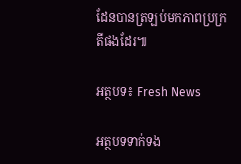ដែនបានត្រឡប់មកភាពប្រក្រតីផងដែរ៕

អត្ថបទ៖ Fresh News

អត្ថបទទាក់ទង